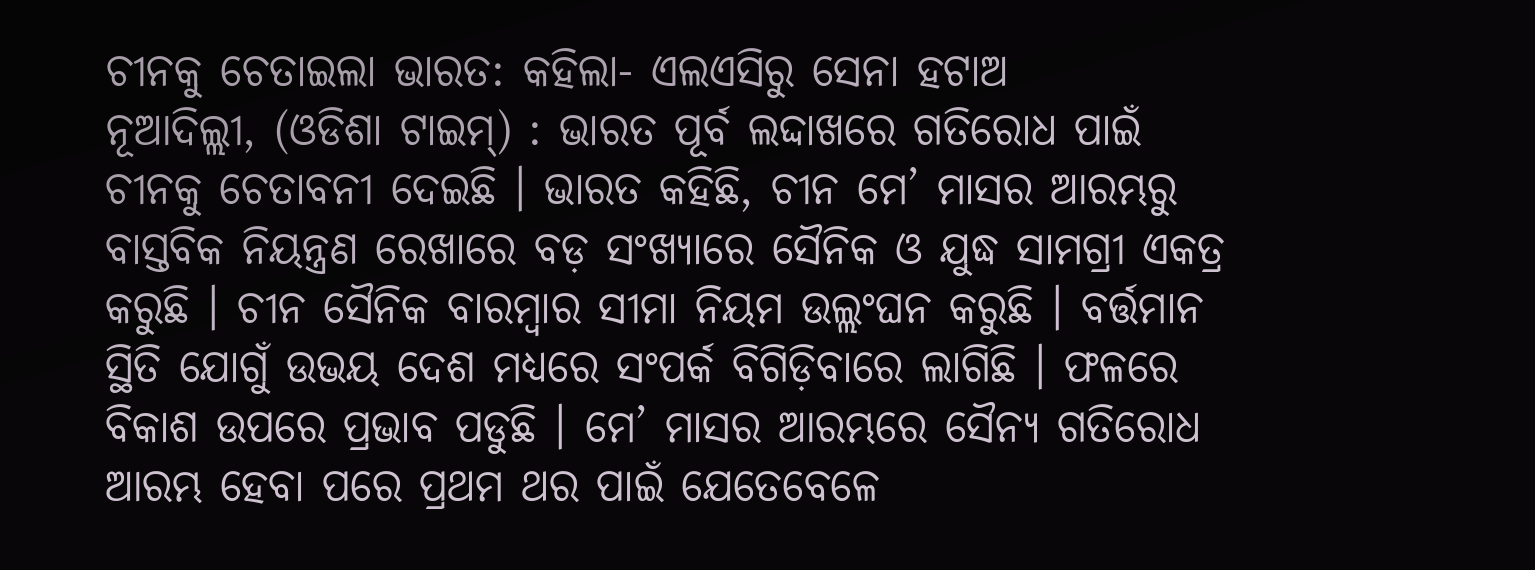ଚୀନକୁ ଚେତାଇଲା ଭାରତ: କହିଲା- ଏଲଏସିରୁ ସେନା ହଟାଅ
ନୂଆଦିଲ୍ଲୀ, (ଓଡିଶା ଟାଇମ୍) : ଭାରତ ପୂର୍ବ ଲଦ୍ଦାଖରେ ଗତିରୋଧ ପାଇଁ ଚୀନକୁ ଚେତାବନୀ ଦେଇଛି । ଭାରତ କହିଛି, ଚୀନ ମେ’ ମାସର ଆରମ୍ଭରୁ ବାସ୍ତବିକ ନିୟନ୍ତ୍ରଣ ରେଖାରେ ବଡ଼ ସଂଖ୍ୟାରେ ସୈନିକ ଓ ଯୁଦ୍ଧ ସାମଗ୍ରୀ ଏକତ୍ର କରୁଛି । ଚୀନ ସୈନିକ ବାରମ୍ବାର ସୀମା ନିୟମ ଉଲ୍ଲଂଘନ କରୁଛି । ବର୍ତ୍ତମାନ ସ୍ଥିତି ଯୋଗୁଁ ଉଭୟ ଦେଶ ମଧ୍ୟରେ ସଂପର୍କ ବିଗିଡ଼ିବାରେ ଲାଗିଛି । ଫଳରେ ବିକାଶ ଉପରେ ପ୍ରଭାବ ପଡୁଛି । ମେ’ ମାସର ଆରମ୍ଭରେ ସୈନ୍ୟ ଗତିରୋଧ ଆରମ୍ଭ ହେବା ପରେ ପ୍ରଥମ ଥର ପାଇଁ ଯେତେବେଳେ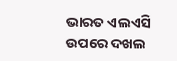ଭାରତ ଏଲଏସି ଉପରେ ଦଖଲ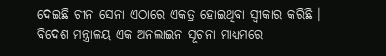ଦେଇଛି ଚୀନ ସେନା ଏଠାରେ ଏକତ୍ର ହୋଇଥିବା ସ୍ୱୀକାର କରିଛି ।
ବିଦେଶ ମନ୍ତ୍ରାଳୟ ଏକ ଅନଲାଇନ ସୂଚନା ମାଧ୍ୟମରେ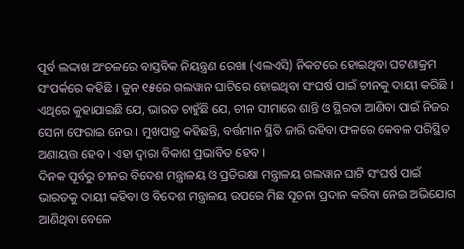ପୂର୍ବ ଲଦ୍ଦାଖ ଅଂଚଳରେ ବାସ୍ତବିକ ନିୟନ୍ତ୍ରଣ ରେଖା (ଏଲଏସି) ନିକଟରେ ହୋଇଥିବା ଘଟଣାକ୍ରମ ସଂପର୍କରେ କହିଛି । ଜୁନ ୧୫ରେ ଗଲୱାନ ଘାଟିରେ ହୋଇଥିବା ସଂଘର୍ଷ ପାଇଁ ଚୀନକୁ ଦାୟୀ କରିଛି । ଏଥିରେ କୁହାଯାଇଛି ଯେ, ଭାରତ ଚାହୁଁଛି ଯେ, ଚୀନ ସୀମାରେ ଶାନ୍ତି ଓ ସ୍ଥିରତା ଆଣିବା ପାଇଁ ନିଜର ସେନା ଫେରାଇ ନେଉ । ମୁଖପାତ୍ର କହିଛନ୍ତି, ବର୍ତ୍ତମାନ ସ୍ଥିତି ଜାରି ରହିବା ଫଳରେ କେବଳ ପରିସ୍ଥିତ ଅଣାୟତ୍ତ ହେବ । ଏହା ଦ୍ୱାରା ବିକାଶ ପ୍ରଭାବିତ ହେବ ।
ଦିନକ ପୂର୍ବରୁ ଚୀନର ବିଦେଶ ମନ୍ତ୍ରାଳୟ ଓ ପ୍ରତିରକ୍ଷା ମନ୍ତ୍ରାଳୟ ଗଲୱାନ ଘାଟି ସଂଘର୍ଷ ପାଇଁ ଭାରତକୁ ଦାୟୀ କହିବା ଓ ବିଦେଶ ମନ୍ତ୍ରାଳୟ ଉପରେ ମିଛ ସୂଚନା ପ୍ରଦାନ କରିବା ନେଇ ଅଭିଯୋଗ ଆଣିଥିବା ବେଳେ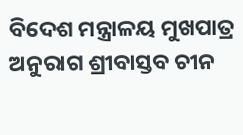ବିଦେଶ ମନ୍ତ୍ରାଳୟ ମୁଖପାତ୍ର ଅନୁରାଗ ଶ୍ରୀବାସ୍ତବ ଚୀନ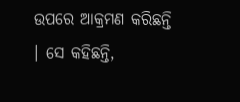ଉପରେ ଆକ୍ରମଣ କରିଛନ୍ତି । ସେ କହିଛନ୍ତି,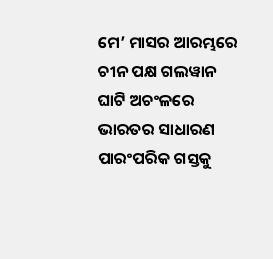ମେ’ ମାସର ଆରମ୍ଭରେ ଚୀନ ପକ୍ଷ ଗଲୱାନ ଘାଟି ଅଚଂଳରେ ଭାରତର ସାଧାରଣ ପାରଂପରିକ ଗସ୍ତକୁ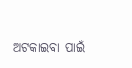ଅଟକାଇବା ପାଇଁ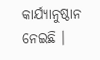କାର୍ଯ୍ୟାନୁଷ୍ଠାନ ନେଇଛି ।